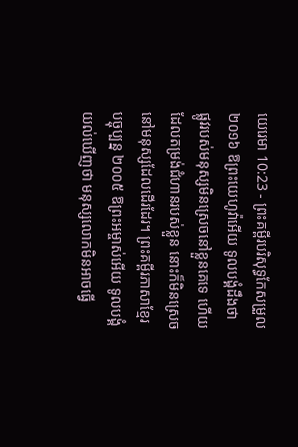យេរេមា 10:23 - ព្រះគម្ពីរបរិសុទ្ធកែសម្រួល ២០១៦ ឱព្រះយេហូវ៉ាអើយ ទូលបង្គំដឹងថា ផ្លូវរបស់មនុស្សមិនស្រេចនៅខ្លួនគេទេ ហើយដែលតម្រង់ជំហានរបស់ខ្លួន នោះក៏មិនស្រេចនៅមនុស្សដែលដើរដែរ។ ព្រះគម្ពីរភាសាខ្មែរបច្ចុប្បន្ន ២០០៥ ឱព្រះអម្ចាស់អើយ ទូលបង្គំយល់ឃើញថា មនុស្សលោកមិនអាចធ្វើ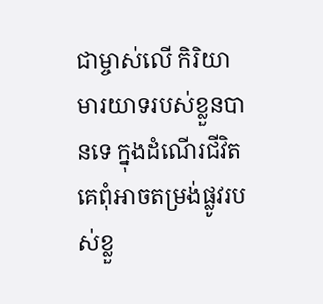ជាម្ចាស់លើ កិរិយាមារយាទរបស់ខ្លួនបានទេ ក្នុងដំណើរជីវិត គេពុំអាចតម្រង់ផ្លូវរបស់ខ្លួ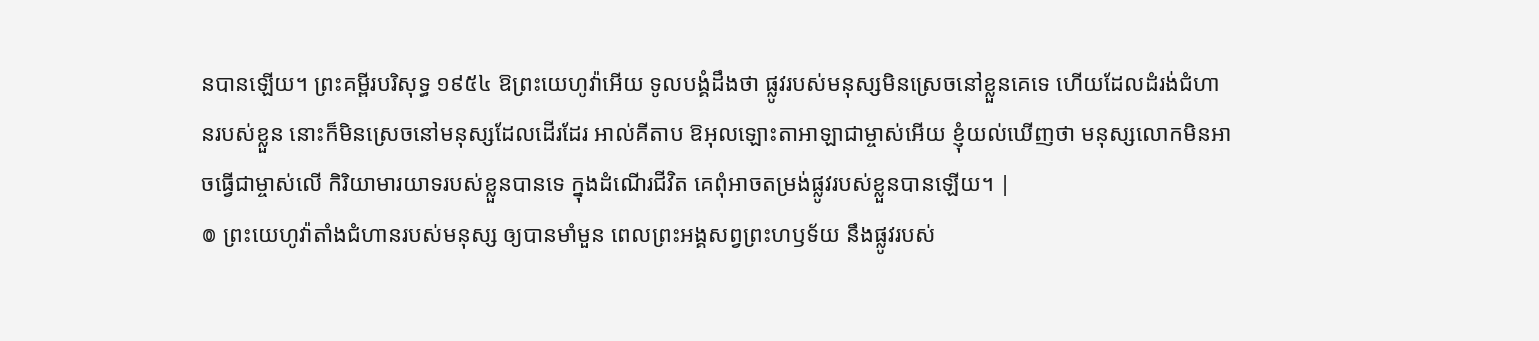នបានឡើយ។ ព្រះគម្ពីរបរិសុទ្ធ ១៩៥៤ ឱព្រះយេហូវ៉ាអើយ ទូលបង្គំដឹងថា ផ្លូវរបស់មនុស្សមិនស្រេចនៅខ្លួនគេទេ ហើយដែលដំរង់ជំហានរបស់ខ្លួន នោះក៏មិនស្រេចនៅមនុស្សដែលដើរដែរ អាល់គីតាប ឱអុលឡោះតាអាឡាជាម្ចាស់អើយ ខ្ញុំយល់ឃើញថា មនុស្សលោកមិនអាចធ្វើជាម្ចាស់លើ កិរិយាមារយាទរបស់ខ្លួនបានទេ ក្នុងដំណើរជីវិត គេពុំអាចតម្រង់ផ្លូវរបស់ខ្លួនបានឡើយ។ |
៙ ព្រះយេហូវ៉ាតាំងជំហានរបស់មនុស្ស ឲ្យបានមាំមួន ពេលព្រះអង្គសព្វព្រះហឫទ័យ នឹងផ្លូវរបស់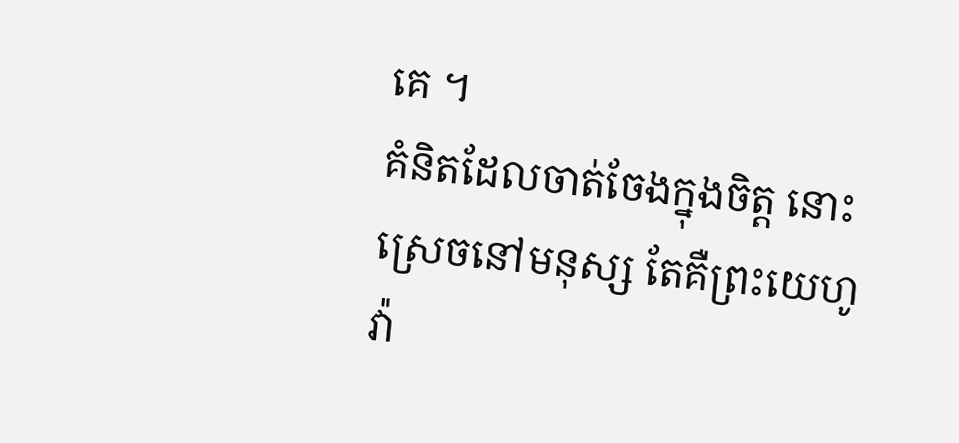គេ ។
គំនិតដែលចាត់ចែងក្នុងចិត្ត នោះស្រេចនៅមនុស្ស តែគឺព្រះយេហូវ៉ា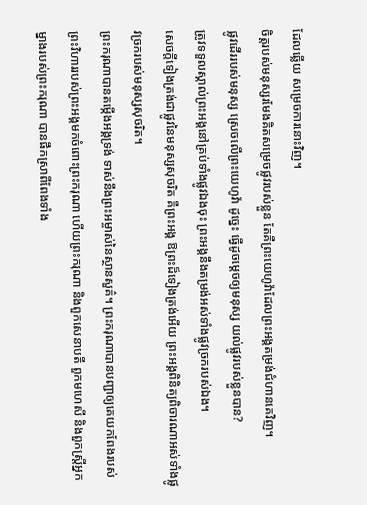ដែលឆ្លើយ សម្រេចការនោះវិញ។
ចិត្តរបស់មនុស្សរមែងគិតសម្រេចផ្លូវរបស់ខ្លួន តែគឺព្រះយេហូវ៉ាដែលព្រះអង្គតម្រង់ជំហានគេវិញ។
ផ្លូវដើររបស់មនុស្ស ស្រេចលើព្រះយេហូវ៉ា ដូច្នេះ ធ្វើដូចម្តេចឲ្យមនុស្ស យល់ផ្លូវរបស់ខ្លួនបាន?
ត្រូវទទួលស្គាល់ព្រះអង្គនៅគ្រប់ទាំងផ្លូវឯងចុះ ព្រះអង្គនឹងតម្រង់អស់ទាំងផ្លូវច្រករបស់ឯង។
សេចក្ដីទៀងត្រង់ជាផ្លូវនៃមនុស្សសុចរិត គឺព្រះអង្គ ឱព្រះដ៏ទៀងត្រង់អើយ ព្រះអង្គពិនិត្យពិចារណាអស់ទាំងផ្លូវច្រករបស់មនុស្សសុចរិត។
ព្រះករុណាបានតម្កើងអង្គទ្រង់ ទាស់នឹងព្រះអម្ចាស់នៃស្ថានសួគ៌។ ព្រះករុណាបានបញ្ជាឲ្យគេយកពែងរបស់ព្រះវិហាររបស់ព្រះអង្គមកចំពោះព្រះករុណា ហើយព្រះករុណា និងពួកសេនាបតី ពួកមហេសី និងពួកស្ដ្រីអ្នកម្នាងរបស់ព្រះករុណា បានផឹកស្រាពីពែងទាំង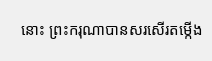នោះ ព្រះករុណាបានសរសើរតម្កើង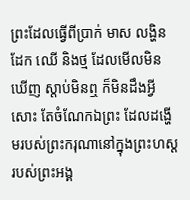ព្រះដែលធ្វើពីប្រាក់ មាស លង្ហិន ដែក ឈើ និងថ្ម ដែលមើលមិនឃើញ ស្តាប់មិនឮ ក៏មិនដឹងអ្វីសោះ តែចំណែកឯព្រះ ដែលដង្ហើមរបស់ព្រះករុណានៅក្នុងព្រះហស្តរបស់ព្រះអង្គ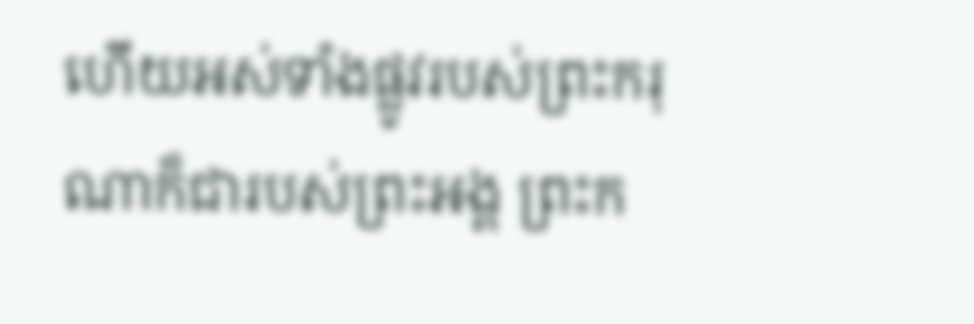ហើយអស់ទាំងផ្លូវរបស់ព្រះករុណាក៏ជារបស់ព្រះអង្គ ព្រះក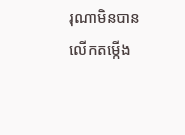រុណាមិនបានលើកតម្កើង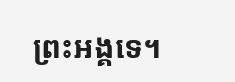ព្រះអង្គទេ។